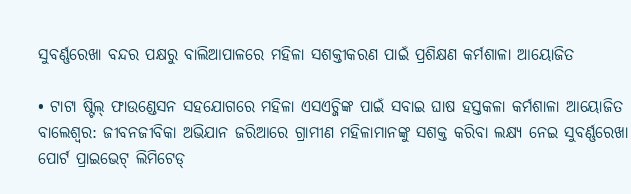ସୁବର୍ଣ୍ଣରେଖା ବନ୍ଦର ପକ୍ଷରୁ ବାଲିଆପାଳରେ ମହିଳା ସଶକ୍ତୀକରଣ ପାଇଁ ପ୍ରଶିକ୍ଷଣ କର୍ମଶାଳା ଆୟୋଜିତ

• ଟାଟା ଷ୍ଟିଲ୍ ଫାଉଣ୍ଡେସନ ସହଯୋଗରେ ମହିଳା ଏସଏଚ୍ଜିଙ୍କ ପାଇଁ ସବାଇ ଘାଷ ହସ୍ତକଳା କର୍ମଶାଳା ଆୟୋଜିତ
ବାଲେଶ୍ୱର: ଜୀବନଜୀବିକା ଅଭିଯାନ ଜରିଆରେ ଗ୍ରାମୀଣ ମହିଳାମାନଙ୍କୁ ସଶକ୍ତ କରିବା ଲକ୍ଷ୍ୟ ନେଇ ସୁବର୍ଣ୍ଣରେଖା ପୋର୍ଟ ପ୍ରାଇଭେଟ୍ ଲିମିଟେଡ୍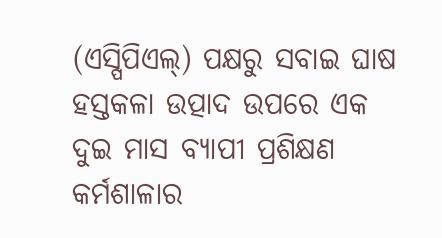(ଏସ୍ପିପିଏଲ୍) ପକ୍ଷରୁ ସବାଇ ଘାଷ ହସ୍ତକଳା ଉତ୍ପାଦ ଉପରେ ଏକ ଦୁଇ ମାସ ବ୍ୟାପୀ ପ୍ରଶିକ୍ଷଣ କର୍ମଶାଳାର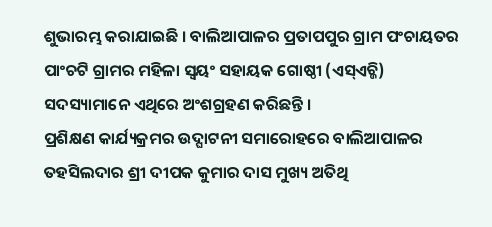ଶୁଭାରମ୍ଭ କରାଯାଇଛି । ବାଲିଆପାଳର ପ୍ରତାପପୁର ଗ୍ରାମ ପଂଚାୟତର ପାଂଚଟି ଗ୍ରାମର ମହିଳା ସ୍ୱୟଂ ସହାୟକ ଗୋଷ୍ଠୀ (ଏସ୍ଏଚ୍ଜି) ସଦସ୍ୟାମାନେ ଏଥିରେ ଅଂଶଗ୍ରହଣ କରିଛନ୍ତି ।
ପ୍ରଶିକ୍ଷଣ କାର୍ଯ୍ୟକ୍ରମର ଉଦ୍ଘାଟନୀ ସମାରୋହରେ ବାଲିଆପାଳର ତହସିଲଦାର ଶ୍ରୀ ଦୀପକ କୁମାର ଦାସ ମୁଖ୍ୟ ଅତିଥି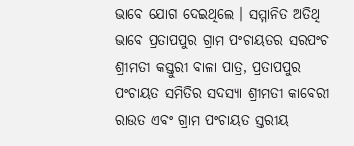ଭାବେ ଯୋଗ ଦେଇଥିଲେ । ସମ୍ମାନିତ ଅତିଥି ଭାବେ ପ୍ରତାପପୁର ଗ୍ରାମ ପଂଚାୟତର ସରପଂଚ ଶ୍ରୀମତୀ କସ୍ତୁରୀ ବାଳା ପାତ୍ର, ପ୍ରତାପପୁର ପଂଚାୟତ ସମିତିର ସଦସ୍ୟା ଶ୍ରୀମତୀ କାବେରୀ ରାଉତ ଏବଂ ଗ୍ରାମ ପଂଚାୟତ ସ୍ତରୀୟ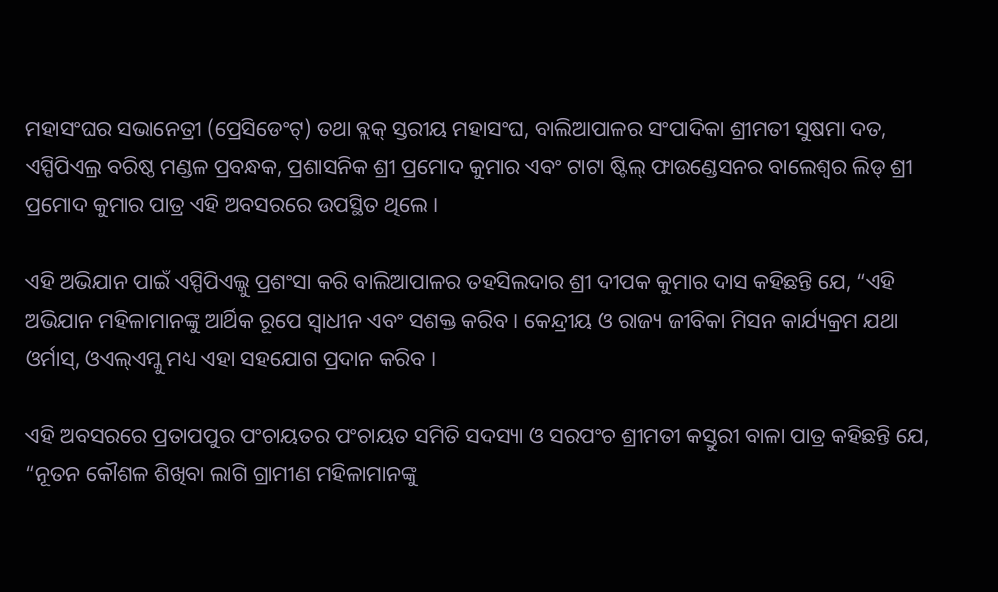ମହାସଂଘର ସଭାନେତ୍ରୀ (ପ୍ରେସିଡେଂଟ୍) ତଥା ବ୍ଲକ୍ ସ୍ତରୀୟ ମହାସଂଘ, ବାଲିଆପାଳର ସଂପାଦିକା ଶ୍ରୀମତୀ ସୁଷମା ଦତ, ଏସ୍ପିପିଏଲ୍ର ବରିଷ୍ଠ ମଣ୍ଡଳ ପ୍ରବନ୍ଧକ, ପ୍ରଶାସନିକ ଶ୍ରୀ ପ୍ରମୋଦ କୁମାର ଏବଂ ଟାଟା ଷ୍ଟିଲ୍ ଫାଉଣ୍ଡେସନର ବାଲେଶ୍ୱର ଲିଡ୍ ଶ୍ରୀ ପ୍ରମୋଦ କୁମାର ପାତ୍ର ଏହି ଅବସରରେ ଉପସ୍ଥିତ ଥିଲେ ।

ଏହି ଅଭିଯାନ ପାଇଁ ଏସ୍ପିପିଏଲ୍କୁ ପ୍ରଶଂସା କରି ବାଲିଆପାଳର ତହସିଲଦାର ଶ୍ରୀ ଦୀପକ କୁମାର ଦାସ କହିଛନ୍ତି ଯେ, “ଏହି ଅଭିଯାନ ମହିଳାମାନଙ୍କୁ ଆର୍ଥିକ ରୂପେ ସ୍ୱାଧୀନ ଏବଂ ସଶକ୍ତ କରିବ । କେନ୍ଦ୍ରୀୟ ଓ ରାଜ୍ୟ ଜୀବିକା ମିସନ କାର୍ଯ୍ୟକ୍ରମ ଯଥା ଓର୍ମାସ୍, ଓଏଲ୍ଏମ୍କୁ ମଧ୍ୟ ଏହା ସହଯୋଗ ପ୍ରଦାନ କରିବ ।

ଏହି ଅବସରରେ ପ୍ରତାପପୁର ପଂଚାୟତର ପଂଚାୟତ ସମିତି ସଦସ୍ୟା ଓ ସରପଂଚ ଶ୍ରୀମତୀ କସ୍ତୁରୀ ବାଳା ପାତ୍ର କହିଛନ୍ତି ଯେ, “ନୂତନ କୌଶଳ ଶିଖିବା ଲାଗି ଗ୍ରାମୀଣ ମହିଳାମାନଙ୍କୁ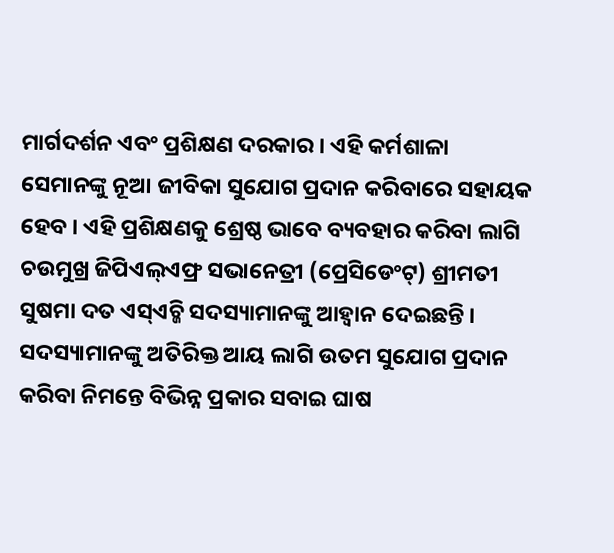ମାର୍ଗଦର୍ଶନ ଏବଂ ପ୍ରଶିକ୍ଷଣ ଦରକାର । ଏହି କର୍ମଶାଳା ସେମାନଙ୍କୁ ନୂଆ ଜୀବିକା ସୁଯୋଗ ପ୍ରଦାନ କରିବାରେ ସହାୟକ ହେବ । ଏହି ପ୍ରଶିକ୍ଷଣକୁ ଶ୍ରେଷ୍ଠ ଭାବେ ବ୍ୟବହାର କରିବା ଲାଗି ଚଉମୁଖ୍ର ଜିପିଏଲ୍ଏଫ୍ର ସଭାନେତ୍ରୀ (ପ୍ରେସିଡେଂଟ୍) ଶ୍ରୀମତୀ ସୁଷମା ଦତ ଏସ୍ଏଚ୍ଜି ସଦସ୍ୟାମାନଙ୍କୁ ଆହ୍ୱାନ ଦେଇଛନ୍ତି ।
ସଦସ୍ୟାମାନଙ୍କୁ ଅତିରିକ୍ତ ଆୟ ଲାଗି ଉତମ ସୁଯୋଗ ପ୍ରଦାନ କରିବା ନିମନ୍ତେ ବିଭିନ୍ନ ପ୍ରକାର ସବାଇ ଘାଷ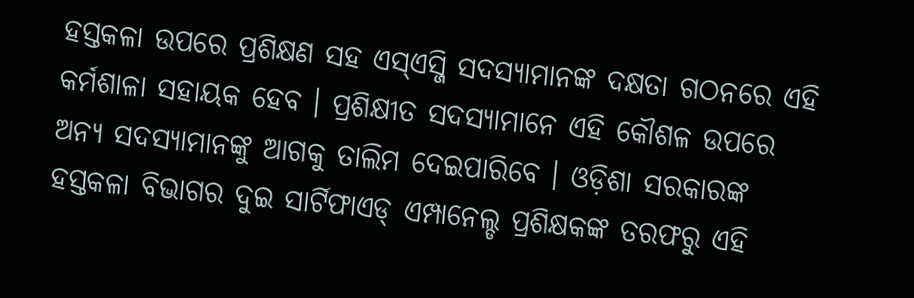ହସ୍ତକଳା ଉପରେ ପ୍ରଶିକ୍ଷଣ ସହ ଏସ୍ଏସ୍ଜି ସଦସ୍ୟାମାନଙ୍କ ଦକ୍ଷତା ଗଠନରେ ଏହି କର୍ମଶାଳା ସହାୟକ ହେବ । ପ୍ରଶିକ୍ଷୀତ ସଦସ୍ୟାମାନେ ଏହି କୌଶଳ ଉପରେ ଅନ୍ୟ ସଦସ୍ୟାମାନଙ୍କୁ ଆଗକୁ ତାଲିମ ଦେଇପାରିବେ । ଓଡ଼ିଶା ସରକାରଙ୍କ ହସ୍ତକଳା ବିଭାଗର ଦୁଇ ସାର୍ଟିଫାଏଡ୍ ଏମ୍ପାନେଲ୍ଡ ପ୍ରଶିକ୍ଷକଙ୍କ ତରଫରୁ ଏହି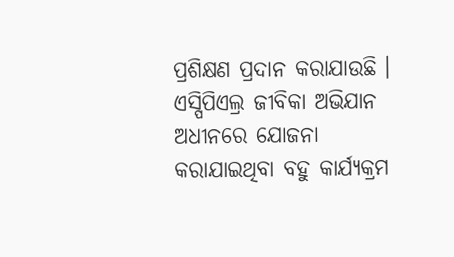ପ୍ରଶିକ୍ଷଣ ପ୍ରଦାନ କରାଯାଉଛି । ଏସ୍ପିପିଏଲ୍ର ଜୀବିକା ଅଭିଯାନ ଅଧୀନରେ ଯୋଜନା କରାଯାଇଥିବା ବହୁ କାର୍ଯ୍ୟକ୍ରମ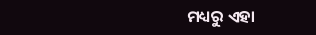ମଧ୍ୟରୁ ଏହା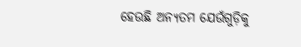ହେଉଛି ଅନ୍ୟତମ ଯେଉଁଗୁଡ଼ିକୁ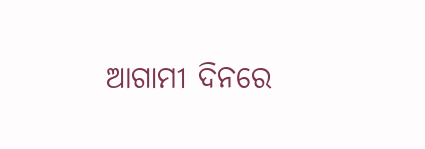ଆଗାମୀ ଦିନରେ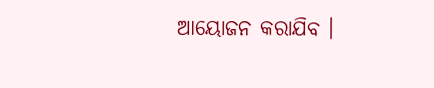ଆୟୋଜନ କରାଯିବ ।